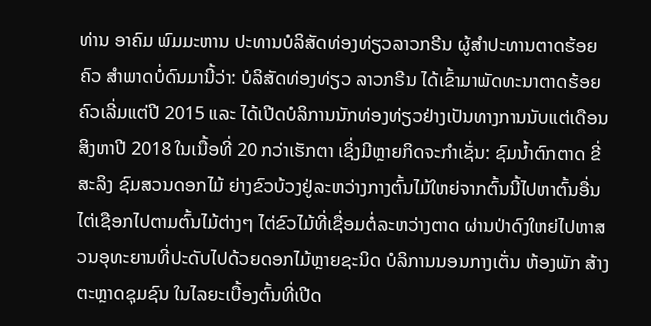ທ່ານ ອາຄົມ ພົມມະຫານ ປະທານບໍລິສັດທ່ອງທ່ຽວລາວກຣີນ ຜູ້ສຳປະທານຕາດຮ້ອຍຄົວ ສຳພາດບໍ່ດົນມານີ້ວ່າ: ບໍລິສັດທ່ອງທ່ຽວ ລາວກຣີນ ໄດ້ເຂົ້າມາພັດທະນາຕາດຮ້ອຍຄົວເລີ່ມແຕ່ປີ 2015 ແລະ ໄດ້ເປີດບໍລິການນັກທ່ອງທ່ຽວຢ່າງເປັນທາງການນັບແຕ່ເດືອນສິງຫາປີ 2018 ໃນເນື້ອທີ່ 20 ກວ່າເຮັກຕາ ເຊິ່ງມີຫຼາຍກິດຈະກຳເຊັ່ນ: ຊົມນ້ຳຕົກຕາດ ຂີ່ສະລິງ ຊົມສວນດອກໄມ້ ຍ່າງຂົວບ້ວງຢູ່ລະຫວ່າງກາງຕົ້ນໄມ້ໃຫຍ່ຈາກຕົ້ນນີ້ໄປຫາຕົ້ນອື່ນ ໄຕ່ເຊືອກໄປຕາມຕົ້ນໄມ້ຕ່າງໆ ໄຕ່ຂົວໄມ້ທີ່ເຊື່ອມຕໍ່ລະຫວ່າງຕາດ ຜ່ານປ່າດົງໃຫຍ່ໄປຫາສວນອຸທະຍານທີ່ປະດັບໄປດ້ວຍດອກໄມ້ຫຼາຍຊະນິດ ບໍລິການນອນກາງເຕັ່ນ ຫ້ອງພັກ ສ້າງຕະຫຼາດຊຸມຊົນ ໃນໄລຍະເບື້ອງຕົ້ນທີ່ເປີດ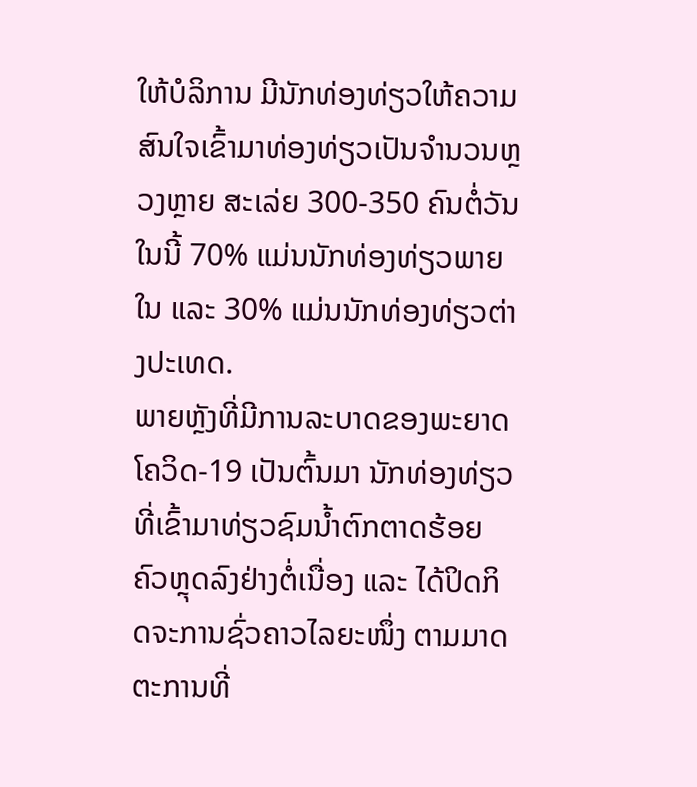ໃຫ້ບໍລິການ ມີນັກທ່ອງທ່ຽວໃຫ້ຄວາມສົນໃຈເຂົ້າມາທ່ອງທ່ຽວເປັນຈຳນວນຫຼວງຫຼາຍ ສະເລ່ຍ 300-350 ຄົນຕໍ່ວັນ ໃນນີ້ 70% ແມ່ນນັກທ່ອງທ່ຽວພາຍໃນ ແລະ 30% ແມ່ນນັກທ່ອງທ່ຽວຕ່າງປະເທດ.
ພາຍຫຼັງທີ່ມີການລະບາດຂອງພະຍາດໂຄວິດ-19 ເປັນຕົ້ນມາ ນັກທ່ອງທ່ຽວທີ່ເຂົ້າມາທ່ຽວຊົມນ້ຳຕົກຕາດຮ້ອຍຄົວຫຼຸດລົງຢ່າງຕໍ່ເນື່ອງ ແລະ ໄດ້ປິດກິດຈະການຊົ່ວຄາວໄລຍະໜຶ່ງ ຕາມມາດຕະການທີ່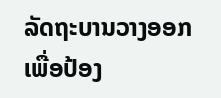ລັດຖະບານວາງອອກ ເພື່ອປ້ອງ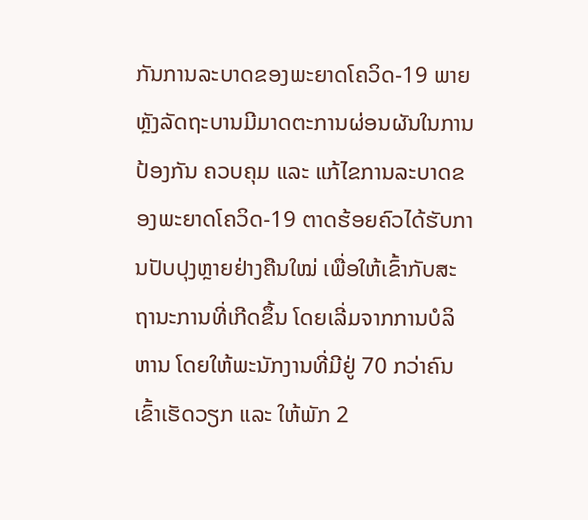ກັນການລະບາດຂອງພະຍາດໂຄວິດ-19 ພາຍຫຼັງລັດຖະບານມີມາດຕະການຜ່ອນຜັນໃນການປ້ອງກັນ ຄວບຄຸມ ແລະ ແກ້ໄຂການລະບາດຂອງພະຍາດໂຄວິດ-19 ຕາດຮ້ອຍຄົວໄດ້ຮັບການປັບປຸງຫຼາຍຢ່າງຄືນໃໝ່ ເພື່ອໃຫ້ເຂົ້າກັບສະຖານະການທີ່ເກີດຂຶ້ນ ໂດຍເລີ່ມຈາກການບໍລິຫານ ໂດຍໃຫ້ພະນັກງານທີ່ມີຢູ່ 70 ກວ່າຄົນເຂົ້າເຮັດວຽກ ແລະ ໃຫ້ພັກ 2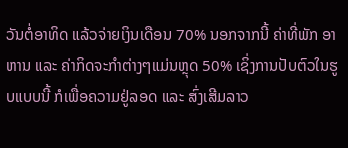ວັນຕໍ່ອາທິດ ແລ້ວຈ່າຍເງິນເດືອນ 70% ນອກຈາກນີ້ ຄ່າທີ່ພັກ ອາຫານ ແລະ ຄ່າກິດຈະກຳຕ່າງໆແມ່ນຫຼຸດ 50% ເຊິ່ງການປັບຕົວໃນຮູບແບບນີ້ ກໍເພື່ອຄວາມຢູ່ລອດ ແລະ ສົ່ງເສີມລາວ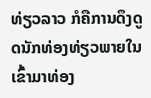ທ່ຽວລາວ ກໍຄືການດຶງດູດນັກທ່ອງທ່ຽວພາຍໃນເຂົ້າມາທ່ອງ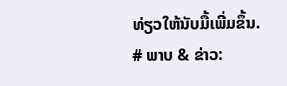ທ່ຽວໃຫ້ນັບມື້ເພີ່ມຂຶ້ນ.
# ພາບ & ຂ່າວ: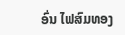ອົ່ນ ໄຟສົມທອງ